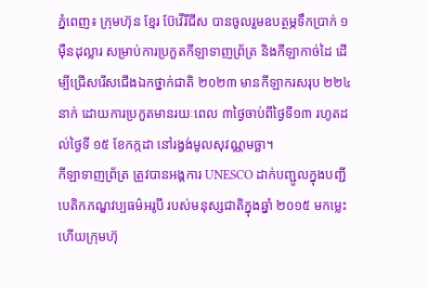ភ្នំពេញ៖ ក្រុមហ៊ុន ខ្មែរ ប៊ែវើរីជីស បានចូលរួមឧបត្ថម្ភទឹកប្រាក់ ១ម៉ឺនដុល្លារ សម្រាប់ការប្រកួតកីឡាទាញព្រ័ត្រ និងកីឡាកាច់ដៃ ដើម្បីជ្រើសរើសជើងឯកថ្នាក់ជាតិ ២០២៣ មានកីឡាករសរុប ២២៤នាក់ ដោយការប្រកួតមានរយៈពេល ៣ថ្ងៃចាប់ពីថ្ងៃទី១៣ រហូតដល់ថ្ងៃទី ១៥ ខែកក្កដា នៅរង្វង់មូលសុវណ្ណមច្ឆា។
កីឡាទាញព្រ័ត្រ ត្រូវបានអង្គការ UNESCO ដាក់បញ្ជូលក្នុងបញ្ជីបេតិកភណ្ឌវប្បធម៌អរូបី របស់មនុស្សជាតិក្នុងឆ្នាំ ២០១៥ មកម្លេះ ហើយក្រុមហ៊ុ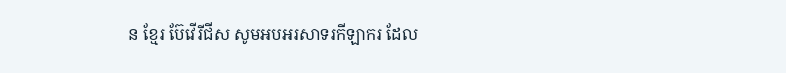ន ខ្មែរ ប៊ែវើរីជីស សូមអបអរសាទរកីឡាករ ដែល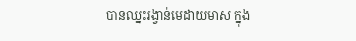បានឈ្នះរង្វាន់មេដាយមាស ក្នុង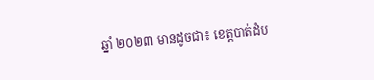ឆ្នាំ ២០២៣ មានដូចជា៖ ខេត្តបាត់ដំប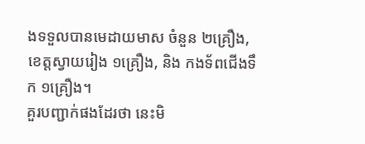ងទទួលបានមេដាយមាស ចំនួន ២គ្រឿង, ខេត្តស្វាយរៀង ១គ្រឿង, និង កងទ័ពជើងទឹក ១គ្រឿង។
គួរបញ្ជាក់ផងដែរថា នេះមិ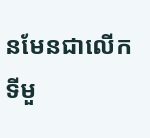នមែនជាលើកទីមួ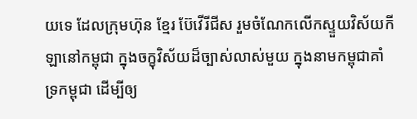យទេ ដែលក្រុមហ៊ុន ខ្មែរ ប៊ែវើរីជីស រួមចំណែកលើកស្ទួយវិស័យកីឡានៅកម្ពុជា ក្នុងចក្ខុវិស័យដ៏ច្បាស់លាស់មួយ ក្នុងនាមកម្ពុជាគាំទ្រកម្ពុជា ដើម្បីឲ្យ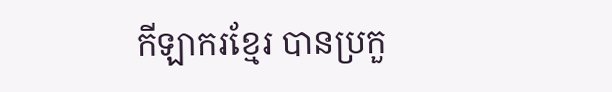កីឡាករខ្មែរ បានប្រកួ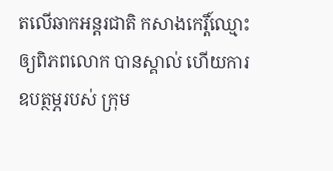តលើឆាកអន្តរជាតិ កសាងកេរ្តិ៍ឈ្មោះឲ្យពិភពលោក បានស្គាល់ ហើយការឧបត្ថម្ភរបស់ ក្រុម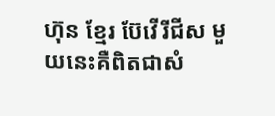ហ៊ុន ខ្មែរ ប៊ែវើរីជីស មួយនេះគឺពិតជាសំ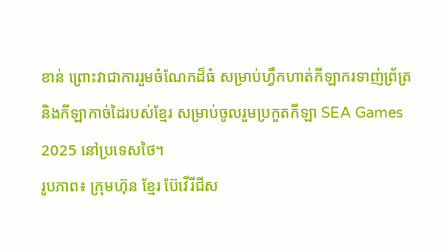ខាន់ ព្រោះវាជាការរួមចំណែកដ៏ធំ សម្រាប់ហ្វឹកហាត់កីឡាករទាញ់ព្រ័ត្រ និងកីឡាកាច់ដៃរបស់ខ្មែរ សម្រាប់ចូលរួមប្រកួតកីឡា SEA Games 2025 នៅប្រទេសថៃ។
រូបភាព៖ ក្រុមហ៊ុន ខ្មែរ ប៊ែវើរីជីស